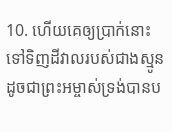10. ហើយគេឲ្យប្រាក់នោះទៅទិញដីវាលរបស់ជាងស្មូន ដូចជាព្រះអម្ចាស់ទ្រង់បានប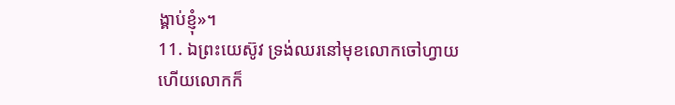ង្គាប់ខ្ញុំ»។
11. ឯព្រះយេស៊ូវ ទ្រង់ឈរនៅមុខលោកចៅហ្វាយ ហើយលោកក៏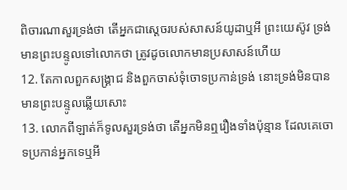ពិចារណាសួរទ្រង់ថា តើអ្នកជាស្តេចរបស់សាសន៍យូដាឬអី ព្រះយេស៊ូវ ទ្រង់មានព្រះបន្ទូលទៅលោកថា ត្រូវដូចលោកមានប្រសាសន៍ហើយ
12. តែកាលពួកសង្គ្រាជ និងពួកចាស់ទុំចោទប្រកាន់ទ្រង់ នោះទ្រង់មិនបានមានព្រះបន្ទូលឆ្លើយសោះ
13. លោកពីឡាត់ក៏ទូលសួរទ្រង់ថា តើអ្នកមិនឮរឿងទាំងប៉ុន្មាន ដែលគេចោទប្រកាន់អ្នកទេឬអី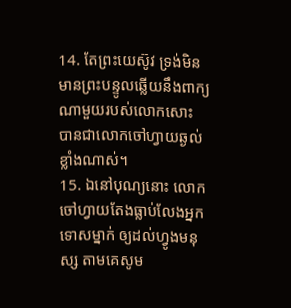14. តែព្រះយេស៊ូវ ទ្រង់មិនមានព្រះបន្ទូលឆ្លើយនឹងពាក្យណាមួយរបស់លោកសោះ បានជាលោកចៅហ្វាយឆ្ងល់ខ្លាំងណាស់។
15. ឯនៅបុណ្យនោះ លោកចៅហ្វាយតែងធ្លាប់លែងអ្នកទោសម្នាក់ ឲ្យដល់ហ្វូងមនុស្ស តាមគេសូម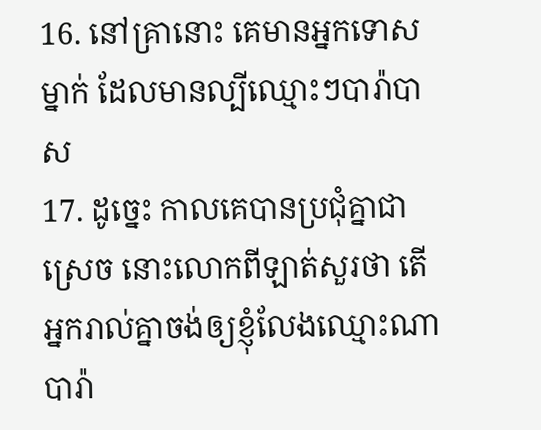16. នៅគ្រានោះ គេមានអ្នកទោសម្នាក់ ដែលមានល្បីឈ្មោះៗបារ៉ាបាស
17. ដូច្នេះ កាលគេបានប្រជុំគ្នាជាស្រេច នោះលោកពីឡាត់សួរថា តើអ្នករាល់គ្នាចង់ឲ្យខ្ញុំលែងឈ្មោះណា បារ៉ា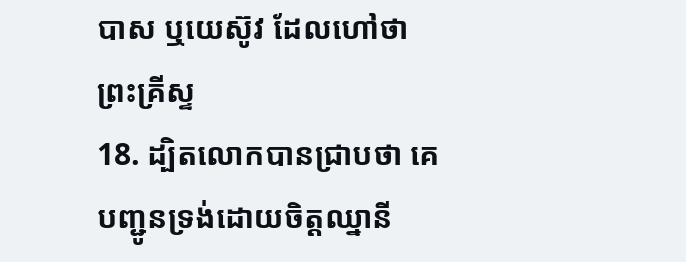បាស ឬយេស៊ូវ ដែលហៅថា ព្រះគ្រីស្ទ
18. ដ្បិតលោកបានជ្រាបថា គេបញ្ជូនទ្រង់ដោយចិត្តឈ្នានី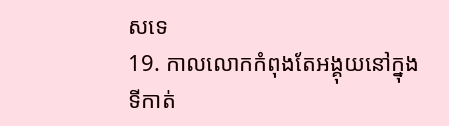សទេ
19. កាលលោកកំពុងតែអង្គុយនៅក្នុងទីកាត់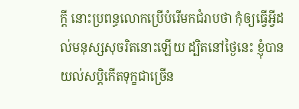ក្តី នោះប្រពន្ធលោកប្រើបំរើមកជំរាបថា កុំឲ្យធ្វើអ្វីដល់មនុស្សសុចរិតនោះឡើយ ដ្បិតនៅថ្ងៃនេះ ខ្ញុំបានយល់សប្តិកើតទុក្ខជាច្រើន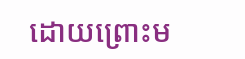ដោយព្រោះម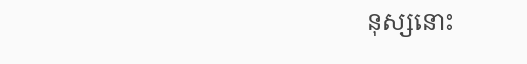នុស្សនោះ